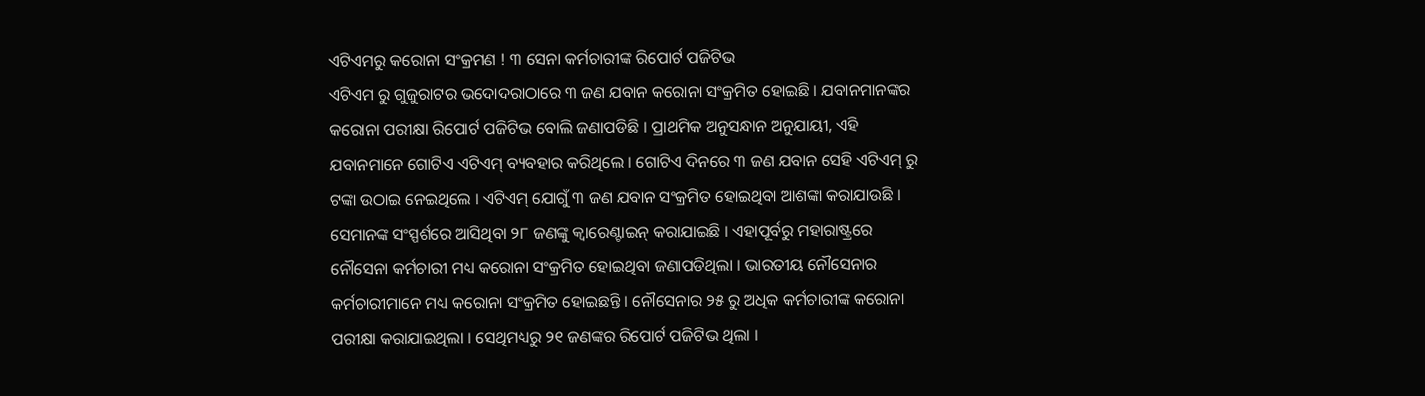ଏଟିଏମରୁ କରୋନା ସଂକ୍ରମଣ ! ୩ ସେନା କର୍ମଚାରୀଙ୍କ ରିପୋର୍ଟ ପଜିଟିଭ
ଏଟିଏମ ରୁ ଗୁଜୁରାଟର ଭଦୋଦରାଠାରେ ୩ ଜଣ ଯବାନ କରୋନା ସଂକ୍ରମିତ ହୋଇଛି । ଯବାନମାନଙ୍କର କରୋନା ପରୀକ୍ଷା ରିପୋର୍ଟ ପଜିଟିଭ ବୋଲି ଜଣାପଡିଛି । ପ୍ରାଥମିକ ଅନୁସନ୍ଧାନ ଅନୁଯାୟୀ, ଏହି ଯବାନମାନେ ଗୋଟିଏ ଏଟିଏମ୍ ବ୍ୟବହାର କରିଥିଲେ । ଗୋଟିଏ ଦିନରେ ୩ ଜଣ ଯବାନ ସେହି ଏଟିଏମ୍ ରୁ ଟଙ୍କା ଉଠାଇ ନେଇଥିଲେ । ଏଟିଏମ୍ ଯୋଗୁଁ ୩ ଜଣ ଯବାନ ସଂକ୍ରମିତ ହୋଇଥିବା ଆଶଙ୍କା କରାଯାଉଛି ।
ସେମାନଙ୍କ ସଂସ୍ପର୍ଶରେ ଆସିଥିବା ୨୮ ଜଣଙ୍କୁ କ୍ବାରେଣ୍ଟାଇନ୍ କରାଯାଇଛି । ଏହାପୂର୍ବରୁ ମହାରାଷ୍ଟ୍ରରେ ନୌସେନା କର୍ମଚାରୀ ମଧ୍ୟ କରୋନା ସଂକ୍ରମିତ ହୋଇଥିବା ଜଣାପଡିଥିଲା । ଭାରତୀୟ ନୌସେନାର କର୍ମଚାରୀମାନେ ମଧ୍ୟ କରୋନା ସଂକ୍ରମିତ ହୋଇଛନ୍ତି । ନୌସେନାର ୨୫ ରୁ ଅଧିକ କର୍ମଚାରୀଙ୍କ କରୋନା ପରୀକ୍ଷା କରାଯାଇଥିଲା । ସେଥିମଧ୍ୟରୁ ୨୧ ଜଣଙ୍କର ରିପୋର୍ଟ ପଜିଟିଭ ଥିଲା ।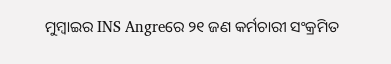ମୁମ୍ବାଇର INS Angreରେ ୨୧ ଜଣ କର୍ମଚାରୀ ସଂକ୍ରମିତ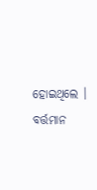ହୋଇଥିଲେ । ବର୍ତ୍ତମାନ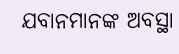ଯବାନମାନଙ୍କ ଅବସ୍ଥା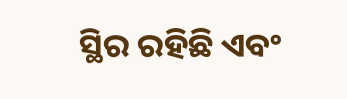ସ୍ଥିର ରହିଛି ଏବଂ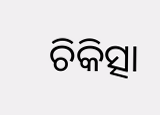ଚିକିତ୍ସା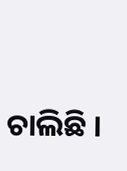ଚାଲିଛି ।